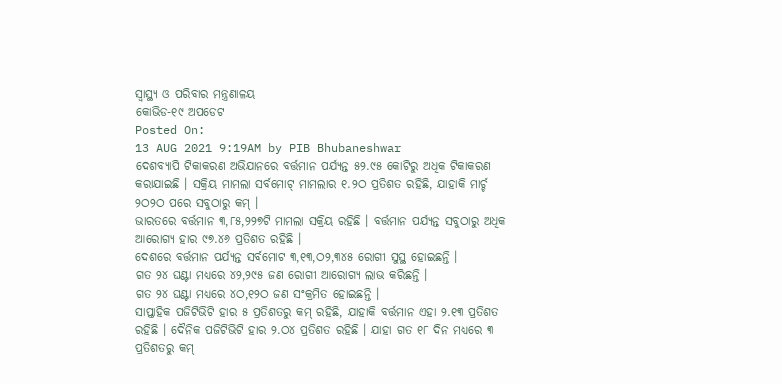ସ୍ୱାସ୍ଥ୍ୟ ଓ ପରିବାର ମନ୍ତ୍ରଣାଳୟ
କୋଭିଡ-୧୯ ଅପଡେଟ
Posted On:
13 AUG 2021 9:19AM by PIB Bhubaneshwar
ଦେଶବ୍ୟାପି ଟିକାକରଣ ଅଭିଯାନରେ ବର୍ତ୍ତମାନ ପର୍ଯ୍ୟନ୍ତ ୫୨.୯୫ କୋଟିରୁ ଅଧିକ ଟିକାକରଣ କରାଯାଇଛି । ସକ୍ରିୟ ମାମଲା ସର୍ବମୋଟ୍ ମାମଲାର ୧.୨ଠ ପ୍ରତିଶତ ରହିଛି, ଯାହାକି ମାର୍ଚ୍ଚ ୨ଠ୨ଠ ପରେ ସବୁଠାରୁ କମ୍ ।
ଭାରତରେ ବର୍ତ୍ତମାନ ୩,୮୫,୨୨୭ଟି ମାମଲା ସକ୍ରିୟ ରହିଛି । ବର୍ତ୍ତମାନ ପର୍ଯ୍ୟନ୍ତ ସବୁଠାରୁ ଅଧିକ ଆରୋଗ୍ୟ ହାର ୯୭.୪୬ ପ୍ରତିଶତ ରହିଛି ।
ଦେଶରେ ବର୍ତ୍ତମାନ ପର୍ଯ୍ୟନ୍ତ ସର୍ବମୋଟ ୩,୧୩,ଠ୨,୩୪୫ ରୋଗୀ ସୁସ୍ଥ ହୋଇଛନ୍ତି ।
ଗତ ୨୪ ଘଣ୍ଟା ମଧ୍ୟରେ ୪୨,୨୯୫ ଜଣ ରୋଗୀ ଆରୋଗ୍ୟ ଲାଭ କରିଛନ୍ତି ।
ଗତ ୨୪ ଘଣ୍ଟା ମଧ୍ୟରେ ୪ଠ,୧୨ଠ ଜଣ ସଂକ୍ରମିତ ହୋଇଛନ୍ତି ।
ସାପ୍ତାହିକ ପଜିଟିଭିଟି ହାର ୫ ପ୍ରତିଶତରୁ କମ୍ ରହିଛି, ଯାହାକି ବର୍ତ୍ତମାନ ଏହା ୨.୧୩ ପ୍ରତିଶତ ରହିଛି । ଦୈନିକ ପଜିଟିଭିଟି ହାର ୨.ଠ୪ ପ୍ରତିଶତ ରହିଛି । ଯାହା ଗତ ୧୮ ଦିନ ମଧ୍ୟରେ ୩ ପ୍ରତିଶତରୁ କମ୍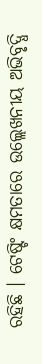ରହିଛି । ଟେଷ୍ଟିଂ କ୍ଷମତାରେ ଉଲ୍ଲେଖନୀୟ ଅଭିବୃଦ୍ଧି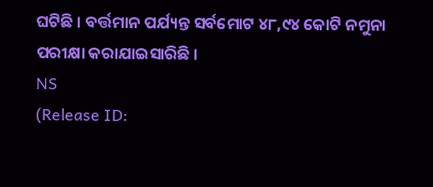ଘଟିଛି । ବର୍ତ୍ତମାନ ପର୍ଯ୍ୟନ୍ତ ସର୍ବମୋଟ ୪୮,୯୪ କୋଟି ନମୁନା ପରୀକ୍ଷା କରାଯାଇସାରିଛି ।
NS
(Release ID: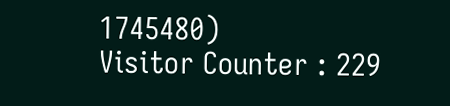1745480)
Visitor Counter : 229